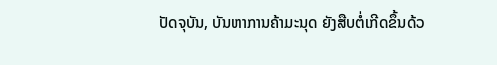ປັດຈຸບັນ, ບັນຫາການຄ້າມະນຸດ ຍັງສືບຕໍ່ເກີດຂຶ້ນດ້ວ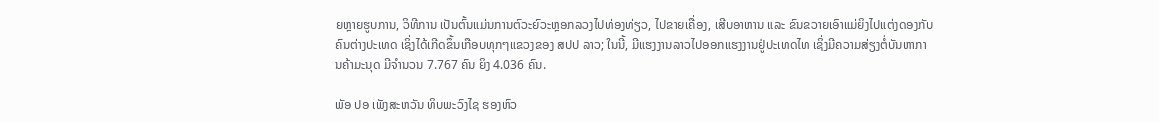ຍຫຼາຍຮູບການ, ວິທີການ ເປັນຕົ້ນແມ່ນການຕົວະຍົວະຫຼອກລວງໄປທ່ອງທ່ຽວ, ໄປຂາຍເຄື່ອງ, ເສີບອາຫານ ແລະ ຂົນຂວາຍເອົາແມ່ຍິງໄປແຕ່ງດອງກັບຄົນຕ່າງປະເທດ ເຊິ່ງໄດ້ເກີດຂຶ້ນເກືອບທຸກໆແຂວງຂອງ ສປປ ລາວ; ໃນນີ້, ມີແຮງງານລາວໄປອອກແຮງງານຢູ່ປະເທດໄທ ເຊິ່ງມີຄວາມສ່ຽງຕໍ່ບັນຫາການຄ້າມະນຸດ ມີຈໍານວນ 7.767 ຄົນ ຍິງ 4.036 ຄົນ.

ພັອ ປອ ເພັງສະຫວັນ ທິບພະວົງໄຊ ຮອງຫົວ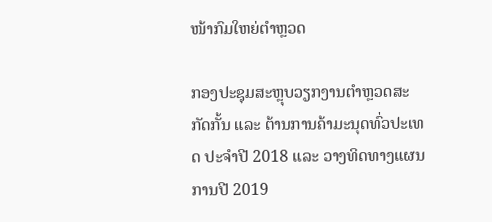ໜ້າກົມໃຫຍ່ຕໍາຫຼວດ

ກອງປະຊຸມສະຫຼຸບວຽກງານຕໍາຫຼວດສະກັດກັ້ນ ແລະ ຕ້ານການຄ້າມະນຸດທົ່ວປະເທດ ປະຈໍາປີ 2018 ແລະ ວາງທິດທາງແຜນການປີ 2019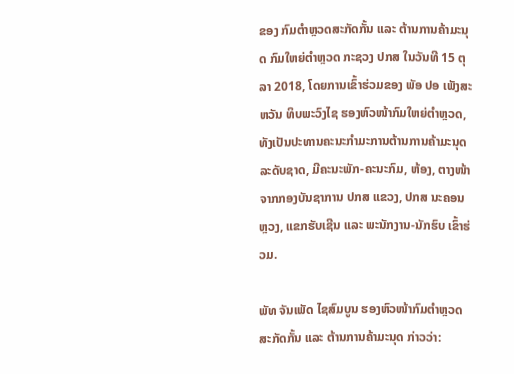ຂອງ ກົມຕໍາຫຼວດສະກັດກັ້ນ ແລະ ຕ້ານການຄ້າມະນຸດ ກົມໃຫຍ່ຕໍາຫຼວດ ກະຊວງ ປກສ ໃນວັນທີ 15 ຕຸລາ 2018, ໂດຍການເຂົ້າຮ່ວມຂອງ ພັອ ປອ ເພັງສະຫວັນ ທິບພະວົງໄຊ ຮອງຫົວໜ້າກົມໃຫຍ່ຕໍາຫຼວດ, ທັງເປັນປະທານຄະນະກໍາມະການຕ້ານການຄ້າມະນຸດລະດັບຊາດ, ມີຄະນະພັກ-ຄະນະກົມ, ຫ້ອງ, ຕາງໜ້າຈາກກອງບັນຊາການ ປກສ ແຂວງ, ປກສ ນະຄອນຫຼວງ, ແຂກຮັບເຊີນ ແລະ ພະນັກງານ-ນັກຮົບ ເຂົ້າຮ່ວມ.

ພັທ ຈັນເພັດ ໄຊສົມບູນ ຮອງຫົວໜ້າກົມຕໍາຫຼວດສະກັດກັ້ນ ແລະ ຕ້ານການຄ້າມະນຸດ ກ່າວວ່າ: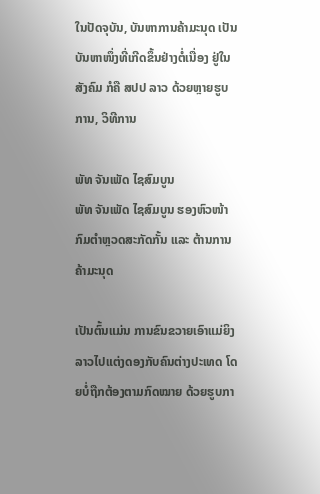ໃນປັດຈຸບັນ, ບັນຫາການຄ້າມະນຸດ ເປັນບັນຫາໜຶ່ງທີ່ເກີດຂຶ້ນຢ່າງຕໍ່ເນື່ອງ ຢູ່ໃນສັງຄົມ ກໍຄື ສປປ ລາວ ດ້ວຍຫຼາຍຮູບການ, ວິທີການ

ພັທ ຈັນເພັດ ໄຊສົມບູນ
ພັທ ຈັນເພັດ ໄຊສົມບູນ ຮອງຫົວໜ້າກົມຕໍາຫຼວດສະກັດກັ້ນ ແລະ ຕ້ານການຄ້າມະນຸດ

ເປັນຕົ້ນແມ່ນ ການຂົນຂວາຍເອົາແມ່ຍິງລາວໄປແຕ່ງດອງກັບຄົນຕ່າງປະເທດ ໂດຍບໍ່ຖືກຕ້ອງຕາມກົດໝາຍ ດ້ວຍຮູບກາ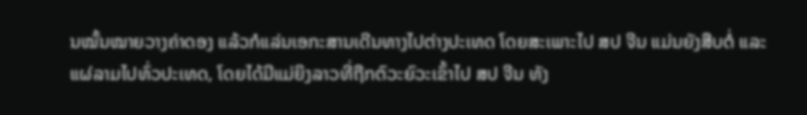ນໝັ້ນໝາຍວາງຄ່າດອງ ແລ້ວກໍແລ່ນເອກະສານເດີນທາງໄປຕ່າງປະເທດ ໂດຍສະເພາະໄປ ສປ ຈີນ ແມ່ນຍັງສືບຕໍ່ ແລະ ແຜ່ລາມໄປທົ່ວປະເທດ, ໂດຍໄດ້ມີແມ່ຍິງລາວທີ່ຖືກຕົວະຍົວະເຂົ້າໄປ ສປ ຈີນ ທັງ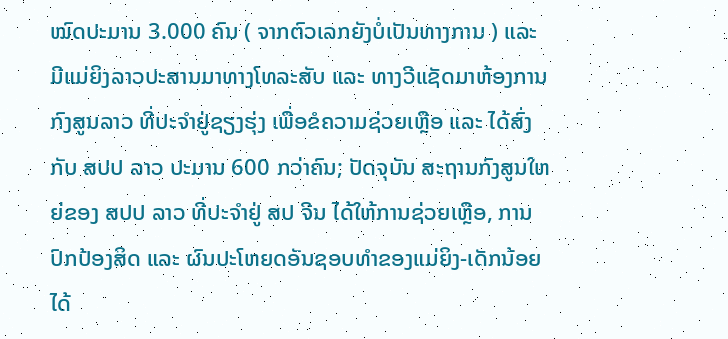ໝົດປະມານ 3.000 ຄົນ ( ຈາກຕົວເລກຍັງບໍ່ເປັນທາງການ ) ແລະ ມີແມ່ຍິງລາວປະສານມາທາງໂທລະສັບ ແລະ ທາງວີແຊັດມາຫ້ອງການກົງສູນລາວ ທີ່ປະຈໍາຢູ່ຊຽງຮຸ່ງ ເພື່ອຂໍຄວາມຊ່ວຍເຫຼືອ ແລະ ໄດ້ສົ່ງກັບ ສປປ ລາວ ປະມານ 600 ກວ່າຄົນ; ປັດຈຸບັນ ສະຖານກົງສູນໃຫຍ່ຂອງ ສປປ ລາວ ທີ່ປະຈໍາຢູ່ ສປ ຈີນ ໄດ້ໃຫ້ການຊ່ວຍເຫຼືອ, ການປົກປ້ອງສິດ ແລະ ຜົນປະໂຫຍດອັນຊອບທໍາຂອງແມ່ຍິງ-ເດັກນ້ອຍ ໄດ້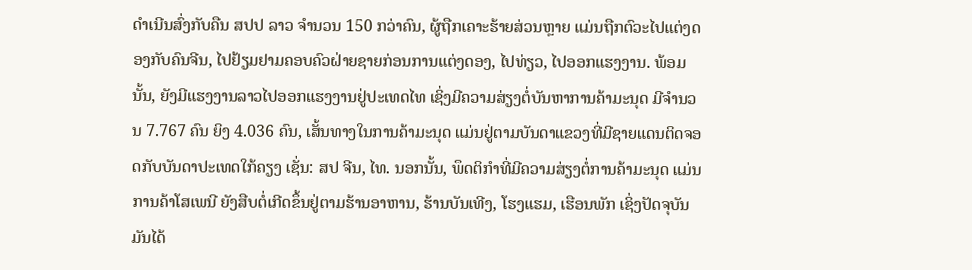ດໍາເນີນສົ່ງກັບຄືນ ສປປ ລາວ ຈໍານວນ 150 ກວ່າຄົນ, ຜູ້ຖືກເຄາະຮ້າຍສ່ວນຫຼາຍ ແມ່ນຖືກຕົວະໄປແຕ່ງດອງກັບຄົນຈີນ, ໄປຢ້ຽມຢາມຄອບຄົວຝ່າຍຊາຍກ່ອນການແຕ່ງດອງ, ໄປທ່ຽວ, ໄປອອກແຮງງານ. ພ້ອມນັ້ນ, ຍັງມີແຮງງານລາວໄປອອກແຮງງານຢູ່ປະເທດໄທ ເຊິ່ງມີຄວາມສ່ຽງຕໍ່ບັນຫາການຄ້າມະນຸດ ມີຈໍານວນ 7.767 ຄົນ ຍິງ 4.036 ຄົນ, ເສັ້ນທາງໃນການຄ້າມະນຸດ ແມ່ນຢູ່ຕາມບັນດາແຂວງທີ່ມີຊາຍແດນຕິດຈອດກັບບັນດາປະເທດໃກ້ຄຽງ ເຊັ່ນ: ສປ ຈີນ, ໄທ. ນອກນັ້ນ, ພຶດຕິກໍາທີ່ມີຄວາມສ່ຽງຕໍ່ການຄ້າມະນຸດ ແມ່ນການຄ້າໂສເພນີ ຍັງສືບຕໍ່ເກີດຂຶ້ນຢູ່ຕາມຮ້ານອາຫານ, ຮ້ານບັນເທີງ, ໂຮງແຮມ, ເຮືອນພັກ ເຊິ່ງປັດຈຸບັນມັນໄດ້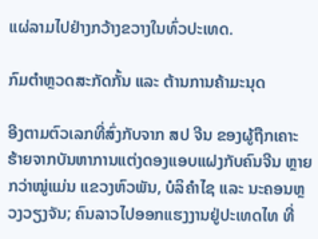ແຜ່ລາມໄປຢ່າງກວ້າງຂວາງໃນທົ່ວປະເທດ.

ກົມຕໍາຫຼວດສະກັດກັ້ນ ແລະ ຕ້ານການຄ້າມະນຸດ

ອີງຕາມຕົວເລກທີ່ສົ່ງກັບຈາກ ສປ ຈີນ ຂອງຜູ້ຖືກເຄາະຮ້າຍຈາກບັນຫາການແຕ່ງດອງແອບແຝງກັບຄົນຈີນ ຫຼາຍກວ່າໝູ່ແມ່ນ ແຂວງຫົວພັນ, ບໍລິຄໍາໄຊ ແລະ ນະຄອນຫຼວງວຽງຈັນ; ຄົນລາວໄປອອກແຮງງານຢູ່ປະເທດໄທ ທີ່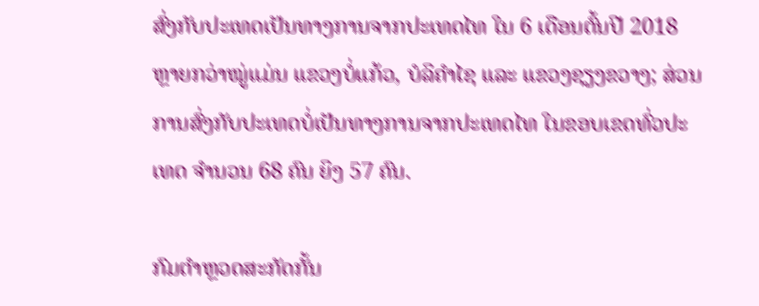ສົ່ງກັບປະເທດເປັນທາງການຈາກປະເທດໄທ ໃນ 6 ເດືອນຕົ້ນປີ 2018 ຫຼາຍກວ່າໝູ່ແມ່ນ ແຂວງບໍ່ແກ້ວ, ບໍລິຄໍາໄຊ ແລະ ແຂວງຊຽງຂວາງ; ສ່ວນການສົ່ງກັບປະເທດບໍ່ເປັນທາງການຈາກປະເທດໄທ ໃນຂອບເຂດທົ່ວປະເທດ ຈໍານວນ 68 ຄົນ ຍິງ 57 ຄົນ.

ກົມຕໍາຫຼວດສະກັດກັ້ນ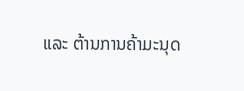ແລະ ຕ້ານການຄ້າມະນຸດ